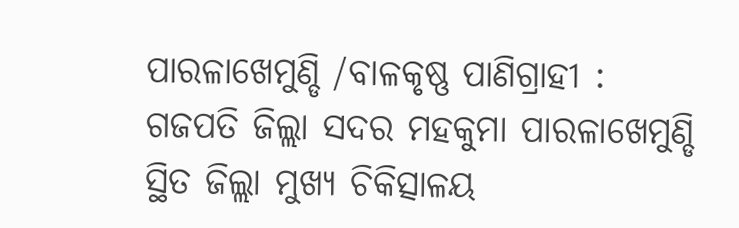ପାରଳାଖେମୁଣ୍ଡି /ବାଳକୃଷ୍ଣ ପାଣିଗ୍ରାହୀ : ଗଜପତି ଜିଲ୍ଲା ସଦର ମହକୁମା ପାରଳାଖେମୁଣ୍ଡି ସ୍ଥିତ ଜିଲ୍ଲା ମୁଖ୍ୟ ଚିକିତ୍ସାଳୟ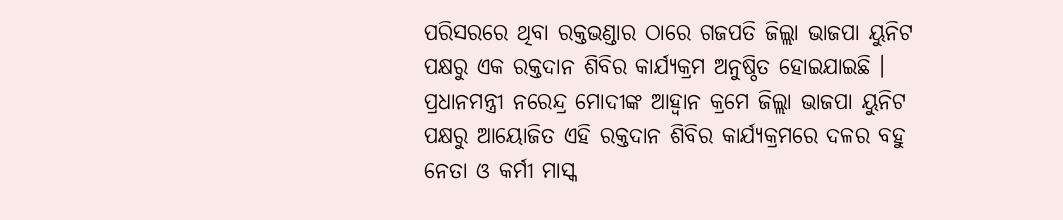ପରିସରରେ ଥିବା ରକ୍ତଭଣ୍ଡାର ଠାରେ ଗଜପତି ଜିଲ୍ଲା ଭାଜପା ୟୁନିଟ ପକ୍ଷରୁ ଏକ ରକ୍ତଦାନ ଶିବିର କାର୍ଯ୍ୟକ୍ରମ ଅନୁଷ୍ଠିତ ହୋଇଯାଇଛି । ପ୍ରଧାନମନ୍ତ୍ରୀ ନରେନ୍ଦ୍ର ମୋଦୀଙ୍କ ଆହ୍ବାନ କ୍ରମେ ଜିଲ୍ଲା ଭାଜପା ୟୁନିଟ ପକ୍ଷରୁ ଆୟୋଜିତ ଏହି ରକ୍ତଦାନ ଶିବିର କାର୍ଯ୍ୟକ୍ରମରେ ଦଳର ବହୁ ନେତା ଓ କର୍ମୀ ମାସ୍କ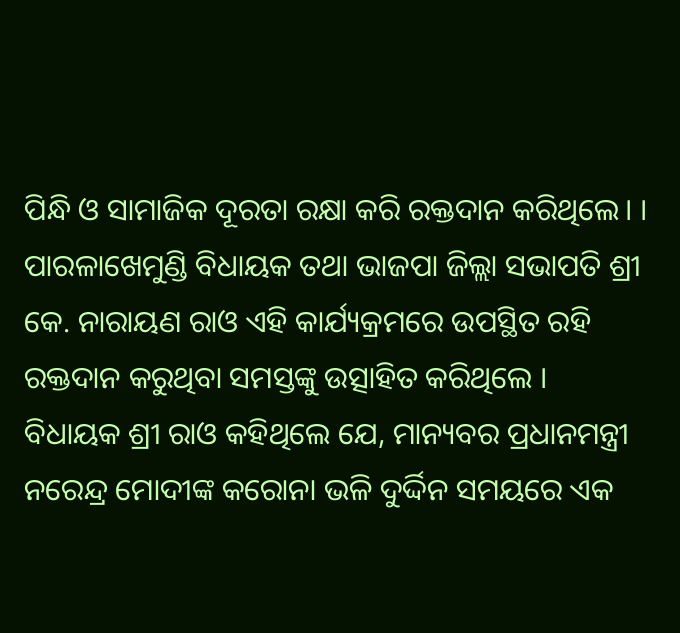ପିନ୍ଧି ଓ ସାମାଜିକ ଦୂରତା ରକ୍ଷା କରି ରକ୍ତଦାନ କରିଥିଲେ। । ପାରଳାଖେମୁଣ୍ଡି ବିଧାୟକ ତଥା ଭାଜପା ଜିଲ୍ଲା ସଭାପତି ଶ୍ରୀ କେ. ନାରାୟଣ ରାଓ ଏହି କାର୍ଯ୍ୟକ୍ରମରେ ଉପସ୍ଥିତ ରହି ରକ୍ତଦାନ କରୁଥିବା ସମସ୍ତଙ୍କୁ ଉତ୍ସାହିତ କରିଥିଲେ ।
ବିଧାୟକ ଶ୍ରୀ ରାଓ କହିଥିଲେ ଯେ, ମାନ୍ୟବର ପ୍ରଧାନମନ୍ତ୍ରୀ ନରେନ୍ଦ୍ର ମୋଦୀଙ୍କ କରୋନା ଭଳି ଦୁର୍ଦ୍ଦିନ ସମୟରେ ଏକ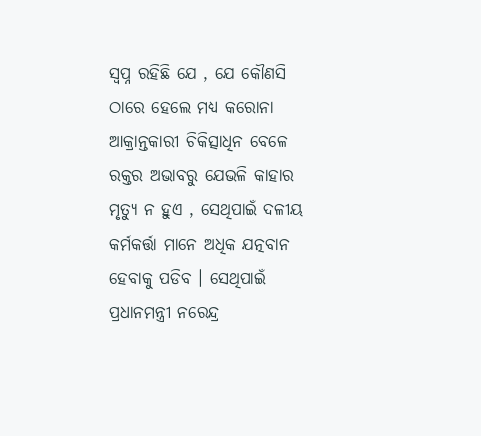ସ୍ୱପ୍ନ ରହିଛି ଯେ , ଯେ କୌଣସି ଠାରେ ହେଲେ ମଧ୍ୟ କରୋନା ଆକ୍ରାନ୍ତକାରୀ ଚିକିତ୍ସାଧିନ ବେଳେ ରକ୍ତର ଅଭାବରୁ ଯେଭଳି କାହାର ମୃତ୍ୟୁ ନ ହୁଏ , ସେଥିପାଇଁ ଦଳୀୟ କର୍ମକର୍ତ୍ତା ମାନେ ଅଧିକ ଯତ୍ନବାନ ହେବାକୁ ପଡିବ । ସେଥିପାଇଁ ପ୍ରଧାନମନ୍ତ୍ରୀ ନରେନ୍ଦ୍ର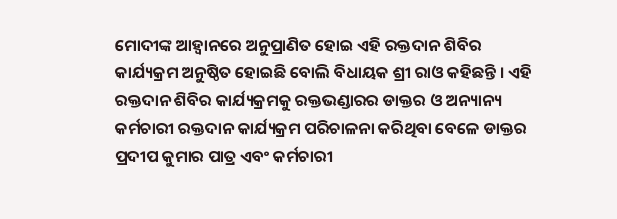ମୋଦୀଙ୍କ ଆହ୍ବାନରେ ଅନୁପ୍ରାଣିତ ହୋଇ ଏହି ରକ୍ତଦାନ ଶିବିର କାର୍ଯ୍ୟକ୍ରମ ଅନୁଷ୍ଠିତ ହୋଇଛି ବୋଲି ବିଧାୟକ ଶ୍ରୀ ରାଓ କହିଛନ୍ତି । ଏହି ରକ୍ତଦାନ ଶିବିର କାର୍ଯ୍ୟକ୍ରମକୁ ରକ୍ତଭଣ୍ଡାରର ଡାକ୍ତର ଓ ଅନ୍ୟାନ୍ୟ କର୍ମଚାରୀ ରକ୍ତଦାନ କାର୍ଯ୍ୟକ୍ରମ ପରିଚାଳନା କରିଥିବା ବେଳେ ଡାକ୍ତର ପ୍ରଦୀପ କୁମାର ପାତ୍ର ଏବଂ କର୍ମଚାରୀ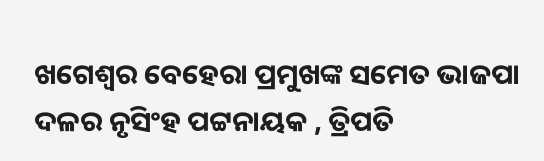ଖଗେଶ୍ୱର ବେହେରା ପ୍ରମୁଖଙ୍କ ସମେତ ଭାଜପା ଦଳର ନୃସିଂହ ପଟ୍ଟନାୟକ , ତ୍ରିପତି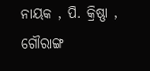ନାୟକ , ପି. କ୍ରିଷ୍ଣା , ଗୌରାଙ୍ଗ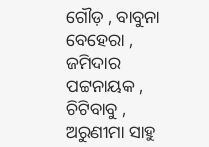ଗୌଡ଼ , ବାବୁନା ବେହେରା , ଜମିଦାର ପଟ୍ଟନାୟକ , ଚିଟିବାବୁ , ଅରୁଣୀମା ସାହୁ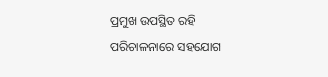ପ୍ରମୁଖ ଉପସ୍ଥିତ ରହି ପରିଚାଳନାରେ ସହଯୋଗ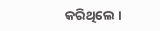କରିଥିଲେ ।